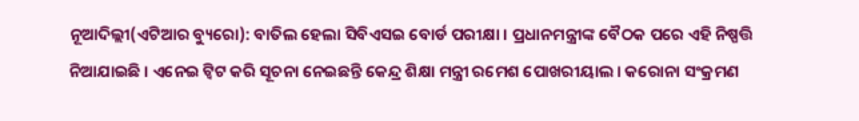ନୂଆଦିଲ୍ଲୀ(ଏଟିଆର ବ୍ୟୁରୋ): ବାତିଲ ହେଲା ସିବିଏସଇ ବୋର୍ଡ ପରୀକ୍ଷା । ପ୍ରଧାନମନ୍ତ୍ରୀଙ୍କ ବୈଠକ ପରେ ଏହି ନିଷ୍ପତ୍ତି ନିଆଯାଇଛି । ଏନେଇ ଟ୍ୱିଟ କରି ସୂଚନା ନେଇଛନ୍ତି କେନ୍ଦ୍ର ଶିକ୍ଷା ମନ୍ତ୍ରୀ ରମେଶ ପୋଖରୀୟାଲ । କରୋନା ସଂକ୍ରମଣ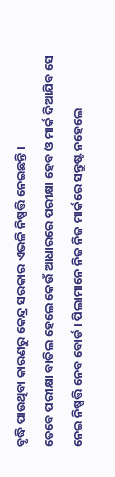ବୃଦ୍ଧି ପାଉଥିବା କାରଣରୁ କେନ୍ଦ୍ର ସରକାର ଏଭଳି ନିଷ୍ପତ୍ତି ନେଇଛନ୍ତି ।
ତେବେ ପରୀକ୍ଷା ବାତିଲ ହେଲେ କେଉଁ ଆଧାରରେ ପରୀକ୍ଷା ହେବ ଓ ମାର୍କ ଦିଆଯିବ ସେ ନେଇ ନିଷ୍ପତ୍ତି ନେବ ବୋର୍ଡ । ପିଲାମାନେ ନିଜ ନିଜ ମାର୍କରେ ସନ୍ତୁଷ୍ଟ ନହେଲେ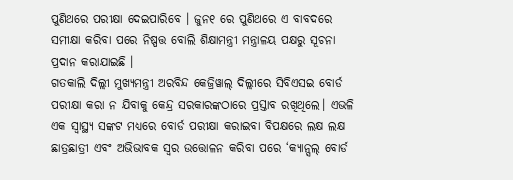ପୁଣିଥରେ ପରୀକ୍ଷା ଦେଇପାରିବେ । ଜୁନ୧ ରେ ପୁଣିଥରେ ଏ ବାବଦରେ ସମୀକ୍ଷା କରିବା ପରେ ନିଷ୍ପତ୍ତ ବୋଲି ଶିକ୍ଷାମନ୍ତ୍ରୀ ମନ୍ତ୍ରାଳୟ ପକ୍ଷରୁ ସୂଚନା ପ୍ରଦାନ କରାଯାଇଛି ।
ଗତକାଲି ଦିଲ୍ଲୀ ମୁଖ୍ୟମନ୍ତ୍ରୀ ଅରବିନ୍ଦ କେଜ୍ରିୱାଲ୍ ଦିଲ୍ଲୀରେ ସିବିଏସଇ ବୋର୍ଡ ପରୀକ୍ଷା କରା ନ ଯିବାକୁ କେନ୍ଦ୍ର ସରକାରଙ୍କଠାରେ ପ୍ରସ୍ତାବ ରଖିଥିଲେ। ଏଭଳି ଏକ ସ୍ୱାସ୍ଥ୍ୟ ସଙ୍କଟ ମଧ୍ୟରେ ବୋର୍ଡ ପରୀକ୍ଷା କରାଇବା ବିପକ୍ଷରେ ଲକ୍ଷ ଲକ୍ଷ ଛାତ୍ରଛାତ୍ରୀ ଏବଂ ଅଭିଭାବକ ସ୍ୱର ଉତ୍ତୋଳନ କରିବା ପରେ ‘କ୍ୟାନ୍ସଲ୍ ବୋର୍ଡ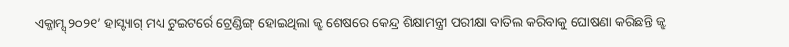ଏକ୍ଜାମ୍ସ୍ ୨୦୨୧’ ହାସ୍ଟ୍ୟାଗ୍ ମଧ୍ୟ ଟୁଇଟର୍ରେ ଟ୍ରେଣ୍ଡିଙ୍ଗ୍ ହୋଇଥିଲା ଜ୍ଝ ଶେଷରେ କେନ୍ଦ୍ର ଶିକ୍ଷାମନ୍ତ୍ରୀ ପରୀକ୍ଷା ବାତିଲ କରିବାକୁ ଘୋଷଣା କରିଛନ୍ତି ଜ୍ଝ